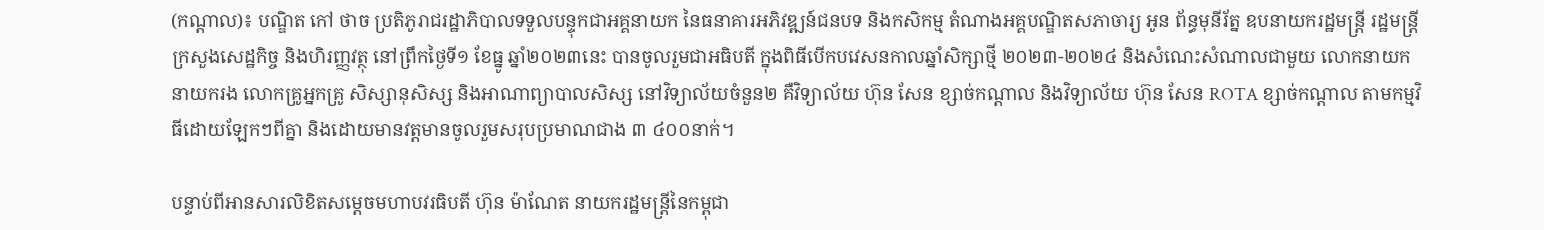(កណ្តាល)៖ បណ្ឌិត កៅ ថាច ប្រតិភូរាជរដ្ឋាភិបាលទទួលបន្ទុកជាអគ្គនាយក នៃធនាគារអភិវឌ្ឍន៍ជនបទ និងកសិកម្ម តំណាងអគ្គបណ្ឌិតសភាចារ្យ អូន ព័ន្ធមុនីរ័ត្ន ឧបនាយករដ្ឋមន្ត្រី រដ្ឋមន្ត្រីក្រសួងសេដ្ឋកិច្ច និងហិរញ្ញវត្ថុ នៅព្រឹកថ្ងៃទី១ ខែធ្នូ ឆ្នាំ២០២៣នេះ បានចូលរួមជាអធិបតី ក្នុងពិធីបើកបវេសនកាលឆ្នាំសិក្សាថ្មី ២០២៣-២០២៤ និងសំណេះសំណាលជាមួយ លោកនាយក នាយករង លោកគ្រូអ្នកគ្រូ សិស្សានុសិស្ស និងអាណាព្យាបាលសិស្ស នៅវិទ្យាល័យចំនួន២ គឺវិទ្យាល័យ ហ៊ុន សែន ខ្សាច់កណ្តាល និងវិទ្យាល័យ ហ៊ុន សែន ROTA ខ្សាច់កណ្តាល តាមកម្មវិធីដោយឡែកៗពីគ្នា និងដោយមានវត្តមានចូលរួមសរុបប្រមាណជាង ៣ ៤០០នាក់។

បន្ទាប់ពីអានសារលិខិតសម្តេចមហាបវរធិបតី ហ៊ុន ម៉ាណែត នាយករដ្ឋមន្រ្តីនៃកម្ពុជា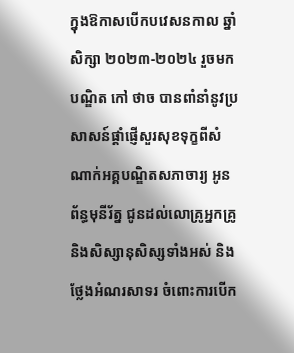ក្នុងឱកាសបើកបវេសនកាល ឆ្នាំសិក្សា ២០២៣-២០២៤ រួចមកបណ្ឌិត កៅ ថាច បានពាំនាំនូវប្រសាសន៍ផ្តាំផ្ញើសួរសុខទុក្ខពីសំណាក់អគ្គបណ្ឌិតសភាចារ្យ អូន ព័ន្ធមុនីរ័ត្ន ជូនដល់លោគ្រូអ្នកគ្រូ និងសិស្សានុសិស្សទាំងអស់ និងថ្លែងអំណរសាទរ ចំពោះការបើក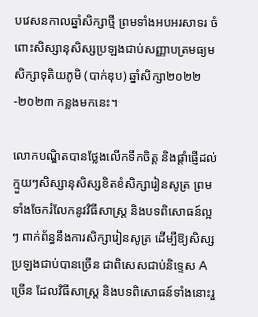បវេសនកាលឆ្នាំសិក្សាថ្មី ព្រមទាំងអបអរសាទរ ចំពោះសិស្សានុសិស្សប្រឡងជាប់សញ្ញាបត្រមធ្យមសិក្សាទុតិយភូមិ (បាក់ឌុប) ឆ្នាំសិក្សា២០២២-២០២៣ កន្លងមកនេះ។

លោកបណ្ឌិតបានថ្លែងលើកទឹកចិត្ត និងផ្តាំផ្ញើដល់ក្មួយៗសិស្សានុសិស្សខិតខំសិក្សារៀនសូត្រ ព្រមទាំងចែករំលែកនូវវិធីសាស្រ្ត និងបទពិសោធន៍ល្អៗ ពាក់ព័ន្ធនឹងការសិក្សារៀនសូត្រ ដើម្បីឱ្យសិស្សប្រឡងជាប់បានច្រើន ជាពិសេសជាប់និទ្ទេស A ច្រើន ដែលវិធីសាស្រ្ត និងបទពិសោធន៍ទាំងនោះរួ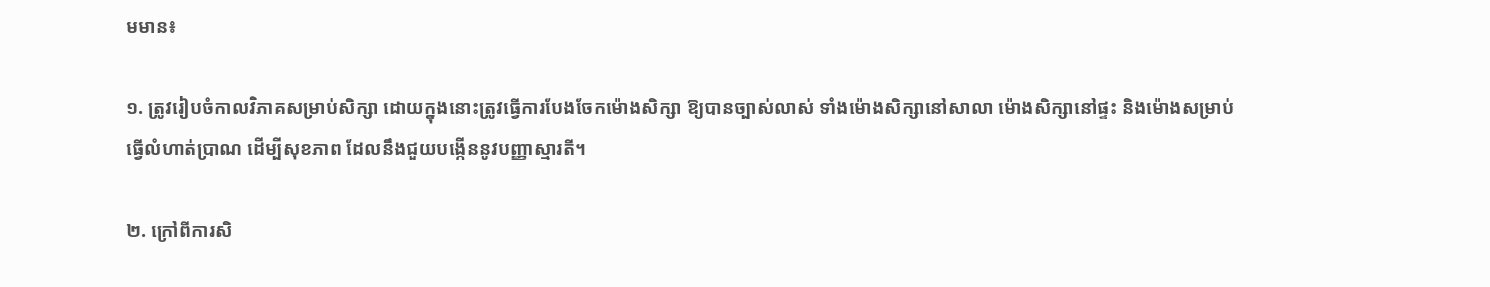មមាន៖

១. ត្រូវរៀបចំកាលវិភាគសម្រាប់សិក្សា ដោយក្នុងនោះត្រូវធ្វើការបែងចែកម៉ោងសិក្សា ឱ្យបានច្បាស់លាស់ ទាំងម៉ោងសិក្សានៅសាលា ម៉ោងសិក្សានៅផ្ទះ និងម៉ោងសម្រាប់ធ្វើលំហាត់ប្រាណ ដើម្បីសុខភាព ដែលនឹងជួយបង្កើននូវបញ្ញាស្មារតី។

២. ក្រៅពីការសិ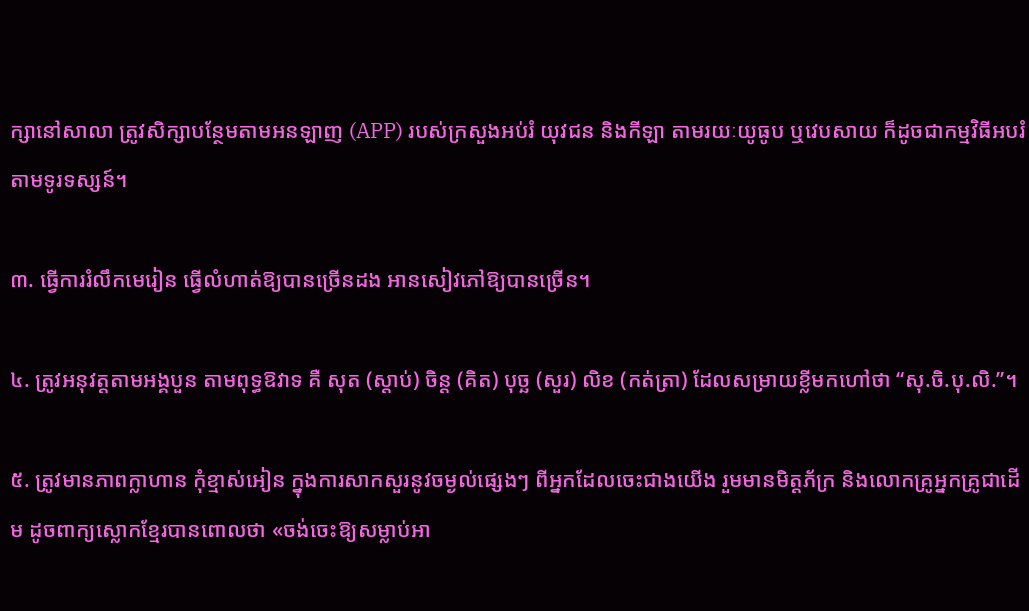ក្សានៅសាលា ត្រូវសិក្សាបន្ថែមតាមអនឡាញ (APP) របស់ក្រសួងអប់រំ យុវជន និងកីឡា តាមរយៈយូធូប ឬវេបសាយ ក៏ដូចជាកម្មវិធីអបរំតាមទូរទស្សន៍។

៣. ធ្វើការរំលឹកមេរៀន ធ្វើលំហាត់ឱ្យបានច្រើនដង អានសៀវភៅឱ្យបានច្រើន។

៤. ត្រូវអនុវត្តតាមអង្គបួន តាមពុទ្ធឱវាទ គឺ សុត (ស្តាប់) ចិន្ត (គិត) បុច្ឆ (សួរ) លិខ (កត់ត្រា) ដែលសម្រាយខ្លីមកហៅថា “សុ.ចិ.បុ.លិ.”។

៥. ត្រូវមានភាពក្លាហាន កុំខ្មាស់អៀន ក្នុងការសាកសួរនូវចម្ងល់ផ្សេងៗ ពីអ្នកដែលចេះជាងយើង រួមមានមិត្តភ័ក្រ និងលោកគ្រូអ្នកគ្រូជាដើម ដូចពាក្យស្លោកខ្មែរបានពោលថា «ចង់ចេះឱ្យសម្លាប់អា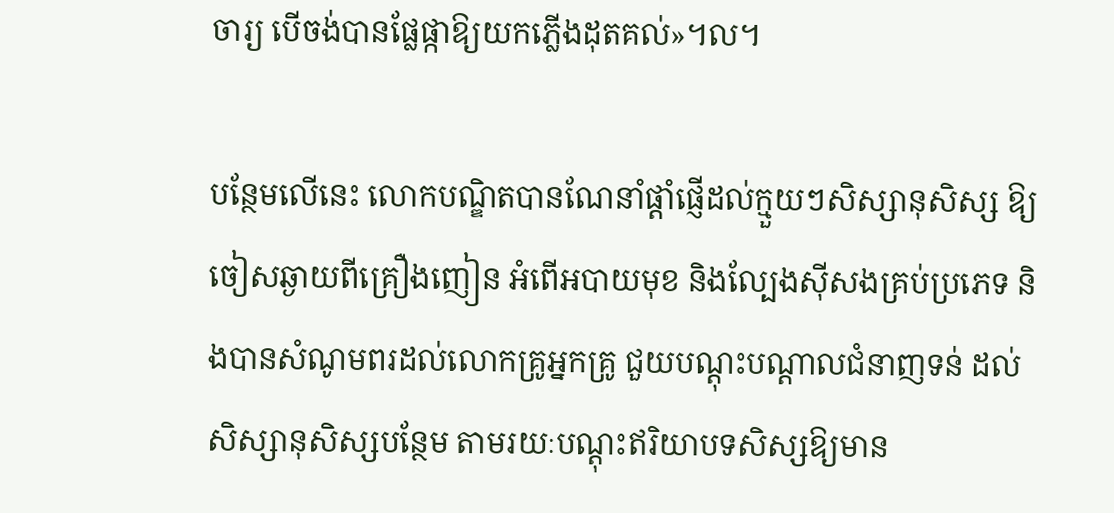ចារ្យ បើចង់បានផ្លែផ្កាឱ្យយកភ្លើងដុតគល់»។ល។

បន្ថែមលើនេះ លោកបណ្ឌិតបានណែនាំផ្តាំផ្ញើដល់ក្មួយៗសិស្សានុសិស្ស ឱ្យចៀសឆ្ងាយពីគ្រឿងញៀន អំពើអបាយមុខ និងល្បែងស៊ីសងគ្រប់ប្រភេទ និងបានសំណូមពរដល់លោកគ្រូអ្នកគ្រូ ជួយបណ្តុះបណ្តាលជំនាញទន់ ដល់សិស្សានុសិស្សបន្ថែម តាមរយៈបណ្តុះឥរិយាបទសិស្សឱ្យមាន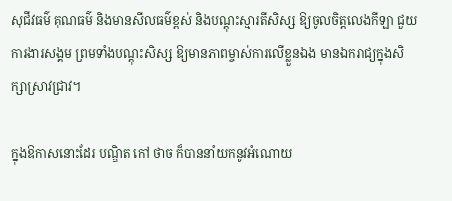សុជីវធម៌ គុណធម៌ និងមានសីលធម៌ខ្ពស់ និងបណ្តុះស្មារតីសិស្ស ឱ្យចូលចិត្តលេងកីឡា ជួយការងារសង្គម ព្រមទាំងបណ្តុះសិស្ស ឱ្យមានភាពម្ចាស់ការលើខ្លួនឯង មានឯករាជ្យក្នុងសិក្សាស្រាវជ្រាវ។

ក្នុងឱកាសនោះដែរ បណ្ឌិត កៅ ថាច ក៏បាននាំយកនូវអំណោយ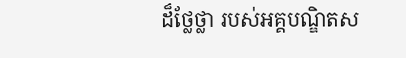ដ៏ថ្លែថ្លា របស់អគ្គបណ្ឌិតស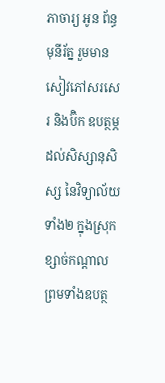ភាចារ្យ អូន ព័ន្ធមុនីរ័ត្ន រួមមានសៀវភៅសរសេរ និងប៊ិក ឧបត្ថម្ភដល់សិស្សានុសិស្ស នៃវិទ្យាល័យទាំង២ ក្នុងស្រុកខ្សាច់កណ្តាល ព្រមទាំងឧបត្ថ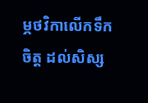ម្ភថវិកាលើកទឹកចិត្ត ដល់សិស្ស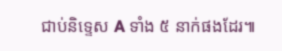ជាប់និទ្ទេស A ទាំង ៥ នាក់ផងដែរ៕